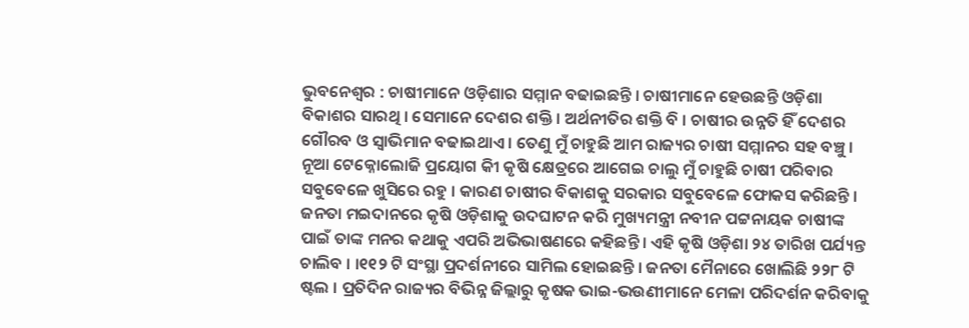ଭୁବନେଶ୍ୱର : ଚାଷୀମାନେ ଓଡ଼ିଶାର ସମ୍ମାନ ବଢାଇଛନ୍ତି । ଚାଷୀମାନେ ହେଉଛନ୍ତି ଓଡ଼ିଶା ବିକାଶର ସାରଥି । ସେମାନେ ଦେଶର ଶକ୍ତି । ଅର୍ଥନୀତିର ଶକ୍ତି ବି । ଚାଷୀର ଉନ୍ନତି ହିଁ ଦେଶର ଗୌରବ ଓ ସ୍ୱାଭିମାନ ବଢାଇଥାଏ । ତେଣୁ ମୁଁ ଚାହୁଛି ଆମ ରାଜ୍ୟର ଚାଷୀ ସମ୍ମାନର ସହ ବଞ୍ଚୁ । ନୂଆ ଟେକ୍ନୋଲୋଜି ପ୍ରୟୋଗ କୀି କୃଷି କ୍ଷେତ୍ରରେ ଆଗେଇ ଚାଲୁ ମୁଁ ଚାହୁଛି ଚାଷୀ ପରିବାର ସବୁବେଳେ ଖୁସିରେ ରହୁ । କାରଣ ଚାଷୀର ବିକାଶକୁ ସରକାର ସବୁବେଳେ ଫୋକସ କରିଛନ୍ତି । ଜନତା ମଇଦାନରେ କୃଷି ଓଡ଼ିଶାକୁ ଉଦଘାଟନ କରି ମୁଖ୍ୟମନ୍ତ୍ରୀ ନବୀନ ପଟ୍ଟନାୟକ ଚାଷୀଙ୍କ ପାଇଁ ତାଙ୍କ ମନର କଥାକୁ ଏପରି ଅଭିଭାଷଣରେ କହିଛନ୍ତି । ଏହି କୃଷି ଓଡ଼ିଶା ୨୪ ତାରିଖ ପର୍ଯ୍ୟନ୍ତ ଚାଲିବ । ।୧୧୨ ଟି ସଂସ୍ଥା ପ୍ରଦର୍ଶନୀରେ ସାମିଲ ହୋଇଛନ୍ତି । ଜନତା ମୈନାରେ ଖୋଲିଛି ୨୨୮ ଟି ଷ୍ଟଲ । ପ୍ରତିଦିନ ରାଜ୍ୟର ବିଭିନ୍ନ ଜିଲ୍ଲାରୁ କୃଷକ ଭାଇ-ଭଉଣୀମାନେ ମେଳା ପରିଦର୍ଶନ କରିବାକୁ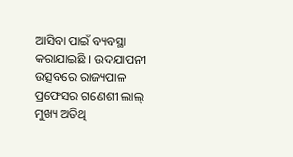ଆସିବା ପାଇଁ ବ୍ୟବସ୍ଥା କରାଯାଇଛି । ଉଦଯାପନୀ ଉତ୍ସବରେ ରାଜ୍ୟପାଳ ପ୍ରଫେସର ଗଣେଶୀ ଲାଲ୍ ମୁଖ୍ୟ ଅତିଥି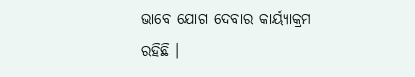ଭାବେ ଯୋଗ ଦେବାର କାର୍ୟ୍ୟାକ୍ରମ ରହିଛି ।